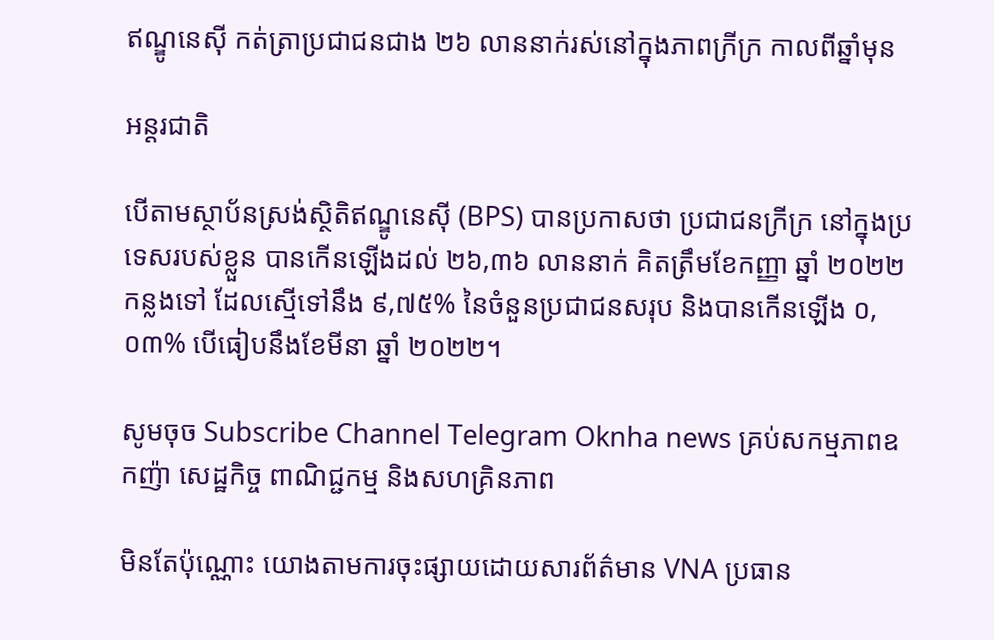ឥណ្ឌូនេស៊ី កត់ត្រាប្រជាជនជាង ២៦ លាននាក់រស់នៅក្នុងភាពក្រីក្រ កាលពីឆ្នាំមុន

អន្តរជាតិ

បើតាមស្ថាប័នស្រង់ស្ថិតិឥណ្ឌូនេស៊ី (BPS) បានប្រកាសថា ប្រជាជនក្រីក្រ នៅក្នុងប្រទេសរបស់ខ្លួន បានកើនឡើងដល់ ២៦,៣៦ លាននាក់ គិតត្រឹមខែកញ្ញា ឆ្នាំ ២០២២ កន្លងទៅ ដែលស្មើទៅនឹង ៩,៧៥% នៃចំនួនប្រជាជនសរុប និងបានកើនឡើង ០,០៣% បើធៀបនឹងខែមីនា ឆ្នាំ ២០២២។

សូមចុច Subscribe Channel Telegram Oknha news គ្រប់សកម្មភាពឧកញ៉ា សេដ្ឋកិច្ច ពាណិជ្ជកម្ម និងសហគ្រិនភាព

មិនតែប៉ុណ្ណោះ យោងតាមការចុះផ្សាយដោយសារព័ត៌មាន VNA ប្រធាន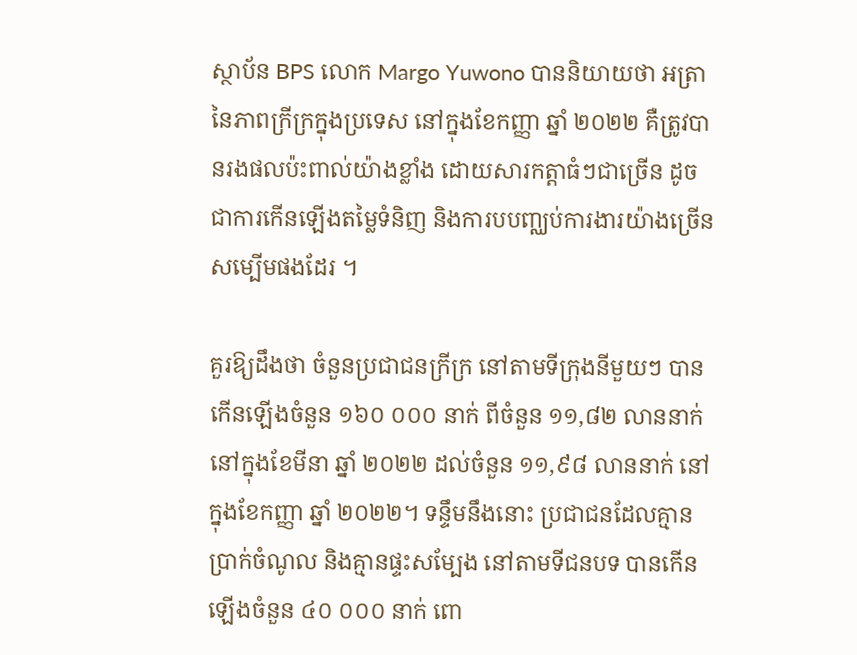ស្ថាប័ន BPS លោក Margo Yuwono បាននិយាយថា អត្រានៃភាពក្រីក្រក្នុងប្រទេស នៅក្នុងខែកញ្ញា ឆ្នាំ ២០២២ គឺត្រូវបានរងផលប៉ះពាល់យ៉ាងខ្លាំង ដោយសារកត្តាធំៗជាច្រើន ដូចជាការកើនឡើងតម្លៃទំនិញ និងការបបញ្ឈប់ការងារយ៉ាងច្រើនសម្បើមផងដែរ ។

គួរឱ្យដឹងថា ចំនួនប្រជាជនក្រីក្រ នៅតាមទីក្រុងនីមួយៗ បានកើនឡើងចំនួន ១៦០ ០០០ នាក់ ពីចំនួន ១១,៨២ លាននាក់ នៅក្នុងខែមីនា ឆ្នាំ ២០២២ ដល់ចំនួន ១១,៩៨ លាននាក់ នៅក្នុងខែកញ្ញា ឆ្នាំ ២០២២។ ទន្ទឹមនឹងនោះ ប្រជាជនដែលគ្មានប្រាក់ចំណូល និងគ្មានផ្ទះសម្បែង នៅតាមទីជនបទ បានកើនឡើងចំនួន ៤០ ០០០ នាក់ ពោ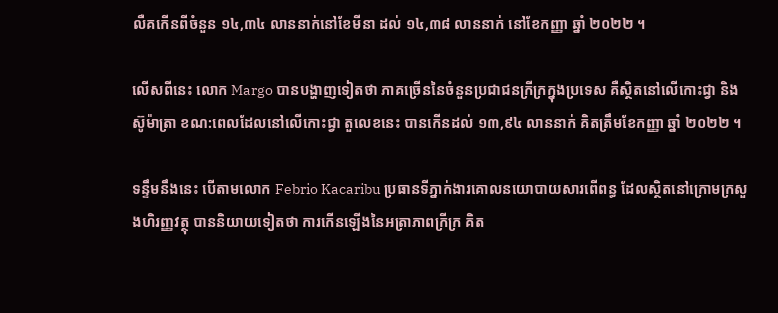លឺគកើនពីចំនួន ១៤,៣៤ លាននាក់នៅខែមីនា ដល់ ១៤,៣៨ លាននាក់ នៅខែកញ្ញា ឆ្នាំ ២០២២ ។

លើសពីនេះ លោក Margo បានបង្ហាញទៀតថា ភាគច្រើននៃចំនួនប្រជាជនក្រីក្រក្នុងប្រទេស គឺស្ថិតនៅលើកោះជ្វា និងស៊ូម៉ាត្រា ខណ:ពេលដែលនៅលើកោះជ្វា តួលេខនេះ បានកើនដល់ ១៣,៩៤ លាននាក់ គិតត្រឹមខែកញ្ញា ឆ្នាំ ២០២២ ។

ទន្ទឹមនឹងនេះ បើតាមលោក Febrio Kacaribu ប្រធានទីភ្នាក់ងារគោលនយោបាយសារពើពន្ធ ដែលស្ថិតនៅក្រោមក្រសួងហិរញ្ញវត្ថុ បាននិយាយទៀតថា ការកើនឡើងនៃអត្រាភាពក្រីក្រ គិត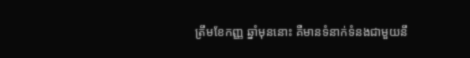ត្រឹមខែកញ្ញ ឆ្នាំមុននោះ គឺមានទំនាក់ទំនងជាមួយនឹ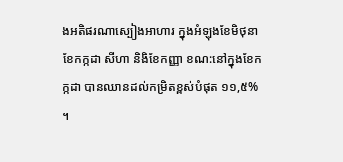ងអតិផរណាស្បៀងអាហារ ក្នុងអំឡុងខែមិថុនា ខែកក្កដា សីហា និងិខែកញ្ញា ខណ:នៅក្នុងខែកក្កដា បានឈានដល់កម្រិតខ្ពស់បំផុត ១១,៥% ។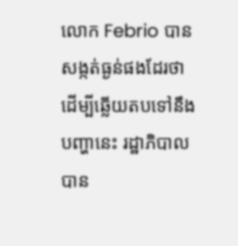លោក Febrio បានសង្កត់ធ្ងន់ផងដែរថា ដើម្បីឆ្លើយតបទៅនឹងបញ្ហានេះ រដ្ឋាភិបាលបាន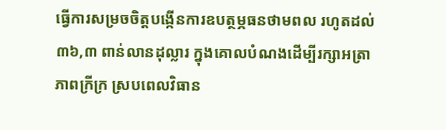ធ្វើការសម្រចចិត្តបង្កើនការឧបត្ថម្ភធនថាមពល រហូតដល់ ៣៦,៣ ពាន់លានដុល្លារ ក្នុងគោលបំណងដើម្បីរក្សាអត្រាភាពក្រីក្រ ស្របពេលវិធាន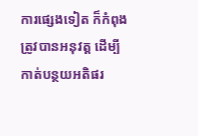ការផ្សេងទៀត ក៏កំពុងត្រូវបានអនុវត្ត ដើម្បីកាត់បន្ថយអតិផរ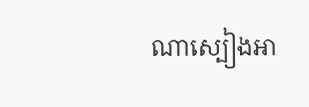ណាស្បៀងអា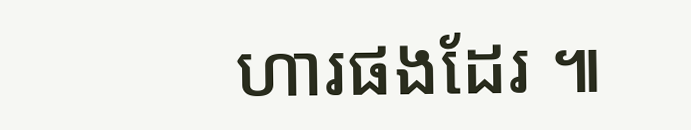ហារផងដែរ ៕